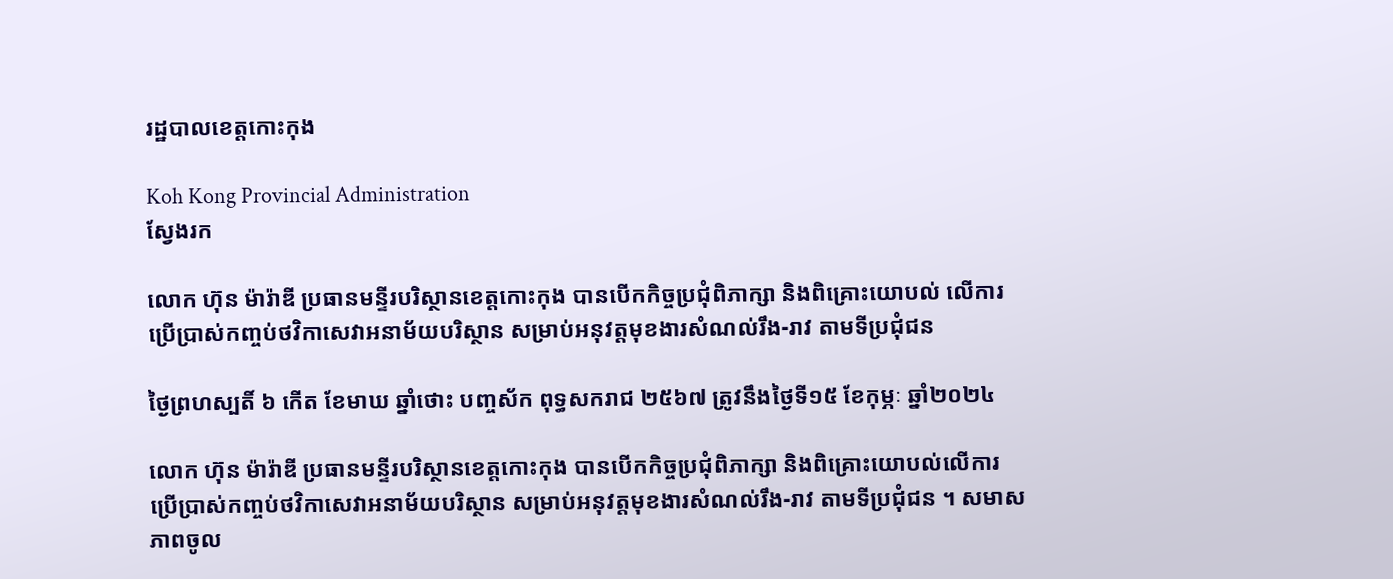រដ្ឋបាលខេត្តកោះកុង

Koh Kong Provincial Administration
ស្វែងរក

លោក ហ៊ុន ម៉ារ៉ាឌី ប្រធានមន្ទីរបរិស្ថានខេត្តកោះកុង បានបើកកិច្ចប្រជុំពិភាក្សា និងពិគ្រោះយោបល់ លើការប្រើប្រាស់កញ្ចប់ថវិកាសេវាអនាម័យបរិស្ថាន សម្រាប់អនុវត្តមុខងារសំណល់រឹង-រាវ តាមទីប្រជុំជន

ថ្ងៃព្រហស្បតិ៍ ៦ កើត ខែមាឃ ឆ្នាំថោះ បញ្ចស័ក ពុទ្ធសករាជ ២៥៦៧ ត្រូវនឹងថ្ងៃទី១៥ ខែកុម្ភៈ ឆ្នាំ២០២៤

លោក ហ៊ុន ម៉ារ៉ាឌី ប្រធានមន្ទីរបរិស្ថានខេត្តកោះកុង បានបើកកិច្ចប្រជុំពិភាក្សា និងពិគ្រោះយោបល់លើការប្រើប្រាស់កញ្ចប់ថវិកាសេវាអនាម័យបរិស្ថាន សម្រាប់អនុវត្តមុខងារសំណល់រឹង-រាវ តាមទីប្រជុំជន ។ សមាសភាពចូល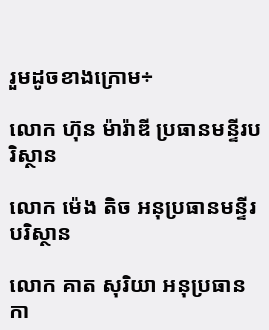រួមដូចខាងក្រោម÷

លោក ហ៊ុន ម៉ារ៉ាឌី ប្រធានមន្ទីរបរិស្ថាន

លោក ម៉េង តិច អនុប្រធានមន្ទីរបរិស្ថាន

លោក គាត សុរិយា អនុប្រធានកា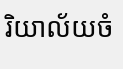រិយាល័យចំ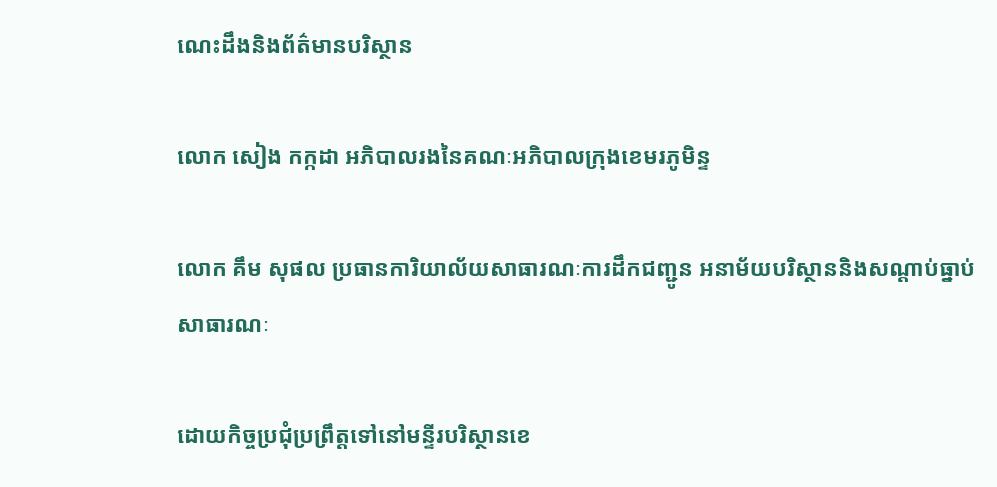ណេះដឹងនិងព័ត៌មានបរិស្ថាន

លោក សៀង កក្កដា អភិបាលរងនៃគណៈអភិបាលក្រុងខេមរភូមិន្ទ

លោក គឹម សុផល ប្រធានការិយាល័យសាធារណៈការដឹកជញ្ជូន អនាម័យបរិស្ថាននិងសណ្តាប់ធ្នាប់សាធារណៈ

ដោយកិច្ចប្រជុំប្រព្រឹត្តទៅនៅមន្ទីរបរិស្ថានខេ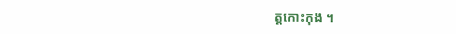ត្តកោះកុង ។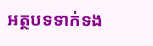អត្ថបទទាក់ទង